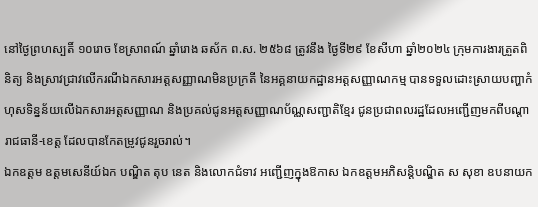នៅថ្ងៃព្រហស្បតិ៍ ១០រោច ខែស្រាពណ៍ ឆ្នាំរោង ឆស័ក ព.ស. ២៥៦៨ ត្រូវនឹង ថ្ងៃទី២៩ ខែសីហា ឆ្នាំ២០២៤ ក្រុមការងារត្រួតពិនិត្យ និងស្រាវជ្រាវលើករណីឯកសារអត្តសញ្ញាណមិនប្រក្រតី នៃអគ្គនាយកដ្ឋានអត្តសញ្ញាណកម្ម បានទទួលដោះស្រាយបញ្ហាកំហុសទិន្នន័យលើឯកសារអត្តសញ្ញាណ និងប្រគល់ជូនអត្តសញ្ញាណប័ណ្ណសញ្ជាតិខ្មែរ ជូនប្រជាពលរដ្ឋដែលអញ្ជើញមកពីបណ្តារាជធានី-ខេត្ត ដែលបានកែតម្រូវជូនរួចរាល់។
ឯកឧត្តម ឧត្តមសេនីយ៍ឯក បណ្ឌិត តុប នេត និងលោកជំទាវ អញ្ជេីញក្នុងឱកាស ឯកឧត្តមអភិសន្តិបណ្ឌិត ស សុខា ឧបនាយក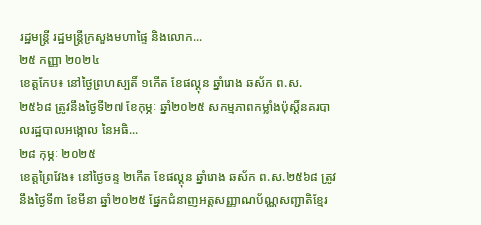រដ្ឋមន្រ្តី រដ្ឋមន្រ្តីក្រសួងមហាផ្ទៃ និងលោក...
២៥ កញ្ញា ២០២៤
ខេត្តកែប៖ នៅថ្ងៃព្រហស្បតិ៍ ១កេីត ខែផល្គុន ឆ្នាំរោង ឆស័ក ព.ស. ២៥៦៨ ត្រូវនឹងថ្ងៃទី២៧ ខែកុម្ភៈ ឆ្នាំ២០២៥ សកម្មភាពកម្លាំងប៉ុស្តិ៍នគរបាលរដ្ឋបាលអង្កោល នៃអធិ...
២៨ កុម្ភៈ ២០២៥
ខេត្តព្រៃវែង៖ នៅថ្ងៃចន្ទ ២កើត ខែផល្គុន ឆ្នាំរោង ឆស័ក ព.ស.២៥៦៨ ត្រូវនឹងថ្ងៃទី៣ ខែមីនា ឆ្នាំ២០២៥ ផ្នែកជំនាញអត្តសញ្ញាណប័ណ្ណសញ្ជាតិខ្មែរ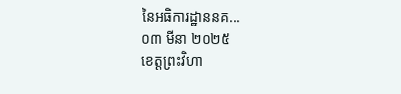នៃអធិការដ្ឋាននគ...
០៣ មីនា ២០២៥
ខេត្តព្រះវិហា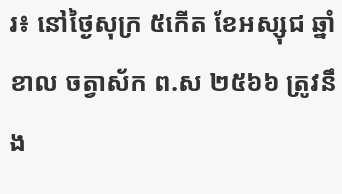រ៖ នៅថ្ងៃសុក្រ ៥កើត ខែអស្សុជ ឆ្នាំខាល ចត្វាស័ក ព.ស ២៥៦៦ ត្រូវនឹង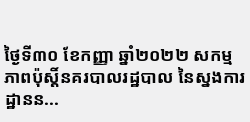ថ្ងៃទី៣០ ខែកញ្ញា ឆ្នាំ២០២២ សកម្មភាពប៉ុស្តិ៍នគរបាលរដ្ឋបាល នៃស្នងការដ្ឋានន...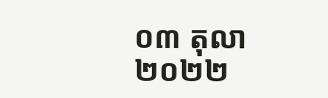០៣ តុលា ២០២២